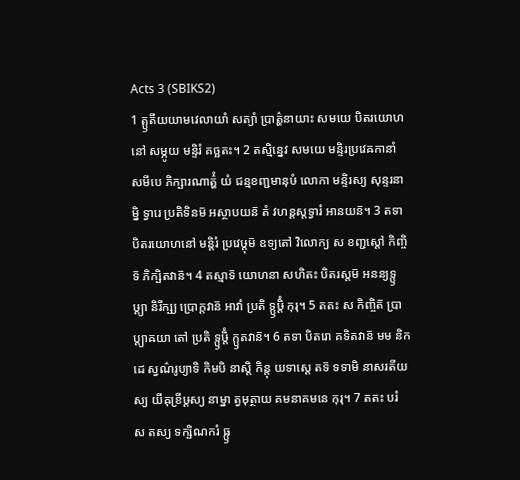Acts 3 (SBIKS2)
1 ត្ឫតីយយាមវេលាយាំ សត្យាំ ប្រាត៌្ហនាយាះ សមយេ បិតរយោហនៅ សម្ភូយ មន្ទិរំ គច្ឆតះ។ 2 តស្មិន្នេវ សមយេ មន្ទិរប្រវេឝកានាំ សមីបេ ភិក្ឞារណាត៌្ហំ យំ ជន្មខញ្ជមានុឞំ លោកា មន្ទិរស្យ សុន្ទរនាម្និ ទ្វារេ ប្រតិទិនម៑ អស្ថាបយន៑ តំ វហន្តស្តទ្វារំ អានយន៑។ 3 តទា បិតរយោហនៅ មន្តិរំ ប្រវេឞ្ដុម៑ ឧទ្យតៅ វិលោក្យ ស ខញ្ជស្តៅ កិញ្ចិទ៑ ភិក្ឞិតវាន៑។ 4 តស្មាទ៑ យោហនា សហិតះ បិតរស្តម៑ អនន្យទ្ឫឞ្ដ្យា និរីក្ឞ្យ ប្រោក្តវាន៑ អាវាំ ប្រតិ ទ្ឫឞ្ដិំ កុរុ។ 5 តតះ ស កិញ្ចិត៑ ប្រាប្ត្យាឝយា តៅ ប្រតិ ទ្ឫឞ្ដិំ ក្ឫតវាន៑។ 6 តទា បិតរោ គទិតវាន៑ មម និកដេ ស្វណ៌រូប្យាទិ កិមបិ នាស្តិ កិន្តុ យទាស្តេ តទ៑ ទទាមិ នាសរតីយស្យ យីឝុខ្រីឞ្ដស្យ នាម្នា ត្វមុត្ថាយ គមនាគមនេ កុរុ។ 7 តតះ បរំ ស តស្យ ទក្ឞិណករំ ធ្ឫ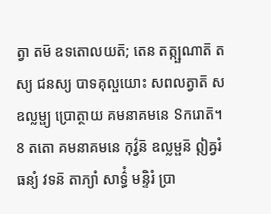ត្វា តម៑ ឧទតោលយត៑; តេន តត្ក្ឞណាត៑ តស្យ ជនស្យ បាទគុល្ផយោះ សពលត្វាត៑ ស ឧល្លម្ផ្យ ប្រោត្ថាយ គមនាគមនេ ៜករោត៑។ 8 តតោ គមនាគមនេ កុវ៌្វន៑ ឧល្លម្ផន៑ ឦឝ្វរំ ធន្យំ វទន៑ តាភ្យាំ សាទ៌្ធំ មន្ទិរំ ប្រា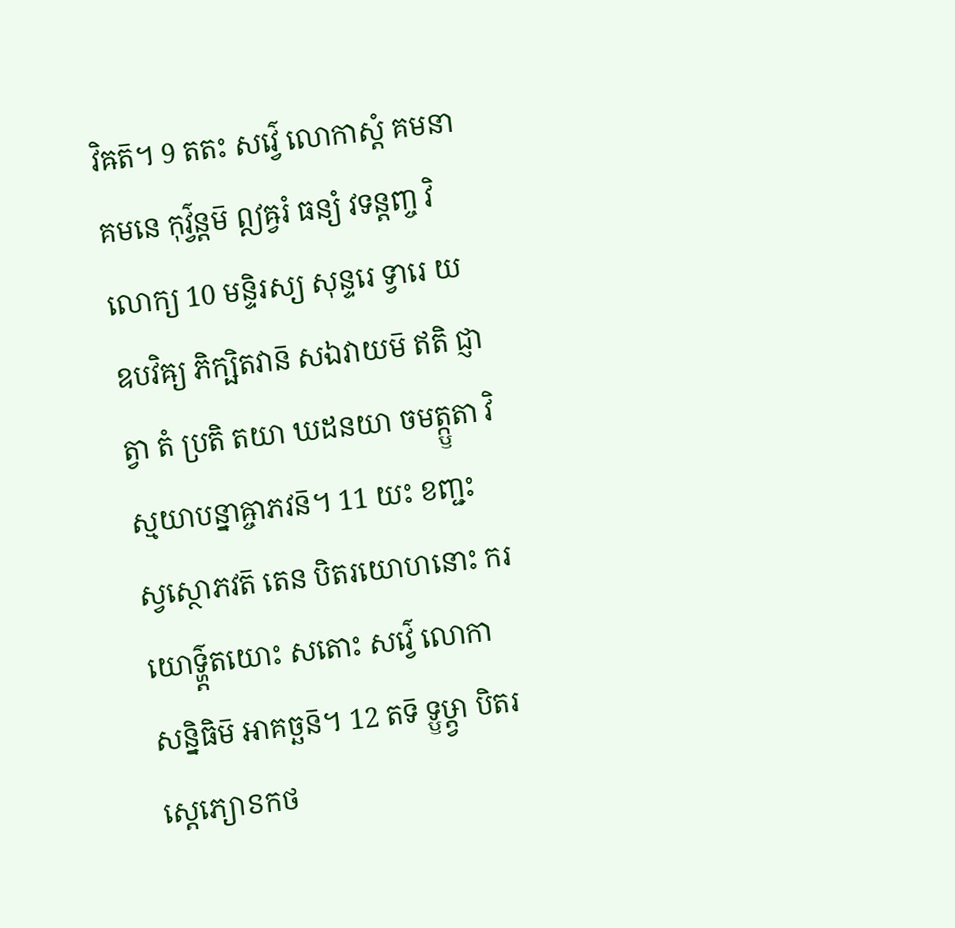វិឝត៑។ 9 តតះ សវ៌្វេ លោកាស្តំ គមនាគមនេ កុវ៌្វន្តម៑ ឦឝ្វរំ ធន្យំ វទន្តញ្ច វិលោក្យ 10 មន្ទិរស្យ សុន្ទរេ ទ្វារេ យ ឧបវិឝ្យ ភិក្ឞិតវាន៑ សឯវាយម៑ ឥតិ ជ្ញាត្វា តំ ប្រតិ តយា ឃដនយា ចមត្ក្ឫតា វិស្មយាបន្នាឝ្ចាភវន៑។ 11 យះ ខញ្ជះ ស្វស្ថោភវត៑ តេន បិតរយោហនោះ ករយោទ៌្ហ្ដតយោះ សតោះ សវ៌្វេ លោកា សន្និធិម៑ អាគច្ឆន៑។ 12 តទ៑ ទ្ឫឞ្ដ្វា បិតរស្តេភ្យោៜកថ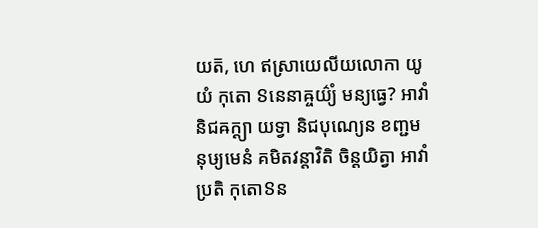យត៑, ហេ ឥស្រាយេលីយលោកា យូយំ កុតោ ៜនេនាឝ្ចយ៌្យំ មន្យធ្វេ? អាវាំ និជឝក្ត្យា យទ្វា និជបុណ្យេន ខញ្ជមនុឞ្យមេនំ គមិតវន្តាវិតិ ចិន្តយិត្វា អាវាំ ប្រតិ កុតោៜន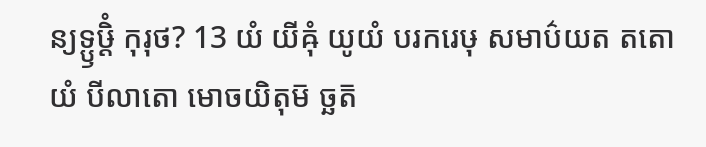ន្យទ្ឫឞ្ដិំ កុរុថ? 13 យំ យីឝុំ យូយំ បរករេឞុ សមាប៌យត តតោ យំ បីលាតោ មោចយិតុម៑ ច្ឆត៑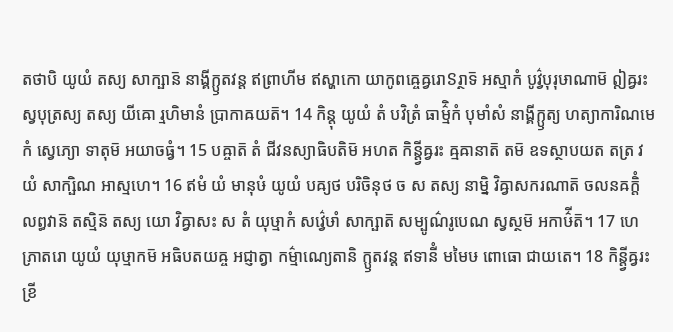តថាបិ យូយំ តស្យ សាក្ឞាន៑ នាង្គីក្ឫតវន្ត ឥព្រាហីម ឥស្ហាកោ យាកូពឝ្ចេឝ្វរោៜរ្ថាទ៑ អស្មាកំ បូវ៌្វបុរុឞាណាម៑ ឦឝ្វរះ ស្វបុត្រស្យ តស្យ យីឝោ រ្មហិមានំ ប្រាកាឝយត៑។ 14 កិន្តុ យូយំ តំ បវិត្រំ ធាម៌្មិកំ បុមាំសំ នាង្គីក្ឫត្យ ហត្យាការិណមេកំ ស្វេភ្យោ ទាតុម៑ អយាចធ្វំ។ 15 បឝ្ចាត៑ តំ ជីវនស្យាធិបតិម៑ អហត កិន្ត្វីឝ្វរះ ឝ្មឝានាត៑ តម៑ ឧទស្ថាបយត តត្រ វយំ សាក្ឞិណ អាស្មហេ។ 16 ឥមំ យំ មានុឞំ យូយំ បឝ្យថ បរិចិនុថ ច ស តស្យ នាម្និ វិឝ្វាសករណាត៑ ចលនឝក្តិំ លព្ធវាន៑ តស្មិន៑ តស្យ យោ វិឝ្វាសះ ស តំ យុឞ្មាកំ សវ៌្វេឞាំ សាក្ឞាត៑ សម្បូណ៌រូបេណ ស្វស្ថម៑ អកាឞ៌ីត៑។ 17 ហេ ភ្រាតរោ យូយំ យុឞ្មាកម៑ អធិបតយឝ្ច អជ្ញាត្វា កម៌្មាណ្យេតានិ ក្ឫតវន្ត ឥទានីំ មមៃឞ ពោធោ ជាយតេ។ 18 កិន្ត្វីឝ្វរះ ខ្រី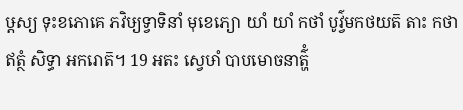ឞ្ដស្យ ទុះខភោគេ ភវិឞ្យទ្វាទិនាំ មុខេភ្យោ យាំ យាំ កថាំ បូវ៌្វមកថយត៑ តាះ កថា ឥត្ថំ សិទ្ធា អករោត៑។ 19 អតះ ស្វេឞាំ បាបមោចនាត៌្ហំ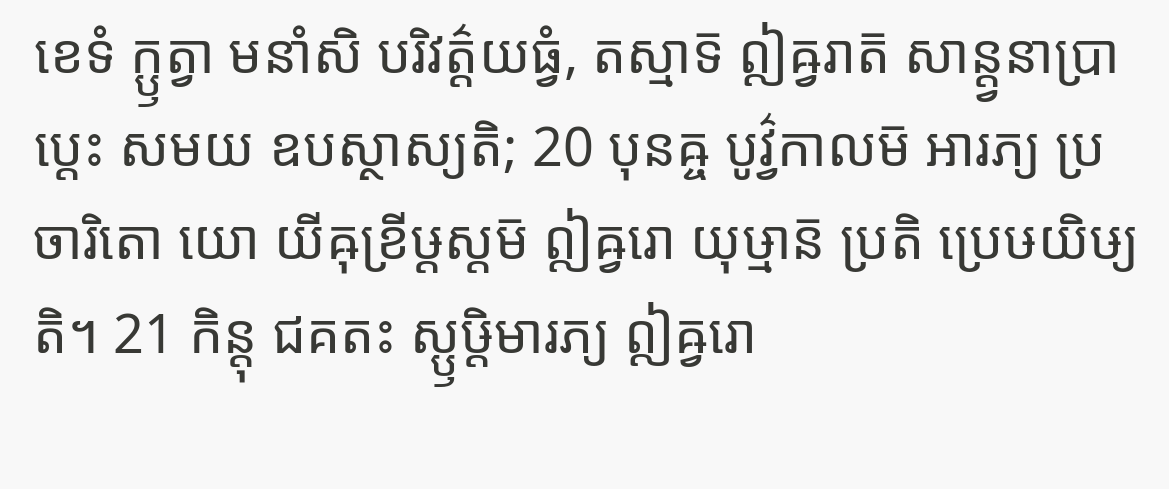ខេទំ ក្ឫត្វា មនាំសិ បរិវត៌្តយធ្វំ, តស្មាទ៑ ឦឝ្វរាត៑ សាន្ត្វនាប្រាប្តេះ សមយ ឧបស្ថាស្យតិ; 20 បុនឝ្ច បូវ៌្វកាលម៑ អារភ្យ ប្រចារិតោ យោ យីឝុខ្រីឞ្ដស្តម៑ ឦឝ្វរោ យុឞ្មាន៑ ប្រតិ ប្រេឞយិឞ្យតិ។ 21 កិន្តុ ជគតះ ស្ឫឞ្ដិមារភ្យ ឦឝ្វរោ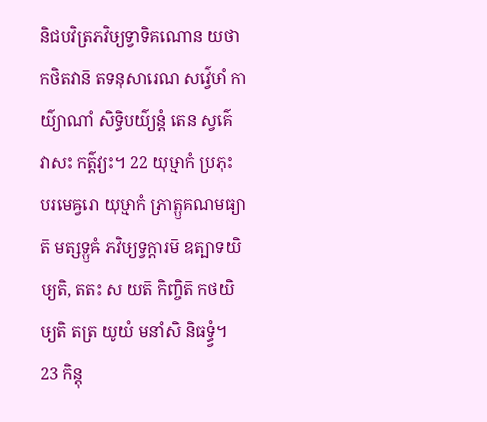និជបវិត្រភវិឞ្យទ្វាទិគណោន យថា កថិតវាន៑ តទនុសារេណ សវ៌្វេឞាំ កាយ៌្យាណាំ សិទ្ធិបយ៌្យន្តំ តេន ស្វគ៌េ វាសះ កត៌្តវ្យះ។ 22 យុឞ្មាកំ ប្រភុះ បរមេឝ្វរោ យុឞ្មាកំ ភ្រាត្ឫគណមធ្យាត៑ មត្សទ្ឫឝំ ភវិឞ្យទ្វក្តារម៑ ឧត្បាទយិឞ្យតិ, តតះ ស យត៑ កិញ្ចិត៑ កថយិឞ្យតិ តត្រ យូយំ មនាំសិ និធទ្ធ្វំ។ 23 កិន្តុ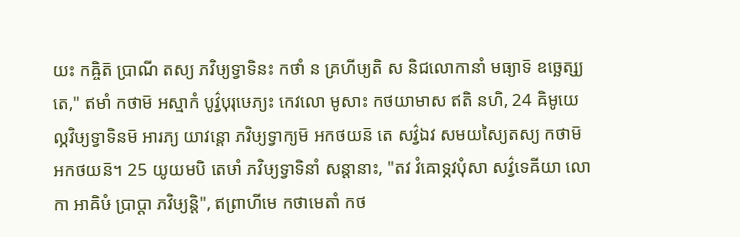យះ កឝ្ចិត៑ ប្រាណី តស្យ ភវិឞ្យទ្វាទិនះ កថាំ ន គ្រហីឞ្យតិ ស និជលោកានាំ មធ្យាទ៑ ឧច្ឆេត្ស្យតេ," ឥមាំ កថាម៑ អស្មាកំ បូវ៌្វបុរុឞេភ្យះ កេវលោ មូសាះ កថយាមាស ឥតិ នហិ, 24 ឝិមូយេល្ភវិឞ្យទ្វាទិនម៑ អារភ្យ យាវន្តោ ភវិឞ្យទ្វាក្យម៑ អកថយន៑ តេ សវ៌្វឯវ សមយស្យៃតស្យ កថាម៑ អកថយន៑។ 25 យូយមបិ តេឞាំ ភវិឞ្យទ្វាទិនាំ សន្តានាះ, "តវ វំឝោទ្ភវបុំសា សវ៌្វទេឝីយា លោកា អាឝិឞំ ប្រាប្តា ភវិឞ្យន្តិ", ឥព្រាហីមេ កថាមេតាំ កថ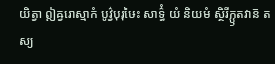យិត្វា ឦឝ្វរោស្មាកំ បូវ៌្វបុរុឞៃះ សាទ៌្ធំ យំ និយមំ ស្ថិរីក្ឫតវាន៑ តស្យ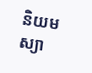និយមស្យា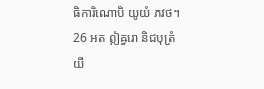ធិការិណោបិ យូយំ ភវថ។ 26 អត ឦឝ្វរោ និជបុត្រំ យី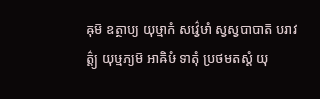ឝុម៑ ឧត្ថាប្យ យុឞ្មាកំ សវ៌្វេឞាំ ស្វស្វបាបាត៑ បរាវត៌្ត្យ យុឞ្មភ្យម៑ អាឝិឞំ ទាតុំ ប្រថមតស្តំ យុ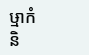ឞ្មាកំ និ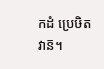កដំ ប្រេឞិតវាន៑។